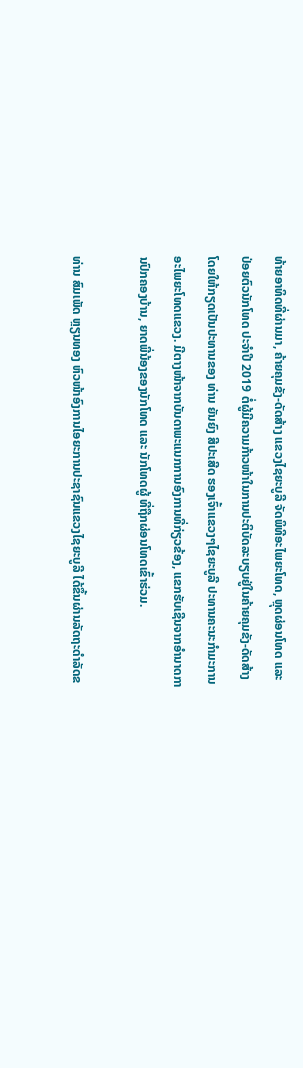ທ້າຍອາທິດທີ່ຜ່ານມາ, ຄ້າຍຄຸມຂັງ-ດັດສ້າງ ແຂວງໄຊຍະບູລີ ຈັດພິທີອະໄພຍະໂທດ, ຫຼຸດຜ່ອນໂທດ ແລະ ປ່ອຍຕົວນັກໂທດ ປະຈໍາປີ 2019 ຕໍ່ຜູ້ມີຄວາມກ້າວໜ້າໃນການປະຕິບັດລະບຽບຢູ່ໃນຄ້າຍຄຸມຂັງ-ດັດສ້າງ ໂດຍໃຫ້ກຽດເປັນປະທານຂອງ ທ່ານ ຍັນຍົງ ສີປະເສີດ ຮອງເຈົ້າແຂວງໆໄຊຍະບູລີ ປະທານຄະນະກໍາມະການອະໄພຍະໂທດແຂວງ. ມີຕາງໜ້າຈາກບັນດາພະແນກການອົງການທີ່ກ່ຽວຂ້ອງ, ແຂກຮັບເຊີນຈາກອໍານາດການປົກຄອງບ້ານ, ຍາດພີ່ນ້ອງຂອງນັກໂທດ ແລະ ນັກໂທດຜູ້ ທີ່ຖືກຜ່ອນໂທດເຂົ້າຮ່ວມ.

ທ່ານ ສົມເພັດ ຫຼຽນທອງ ຫົວໜ້າອົງການໄອຍະການປະຊາຊົນແຂວງໄຊຍະບູລີ ໄດ້ຂຶ້ນຜ່ານລັດຖະດໍາລັດຂ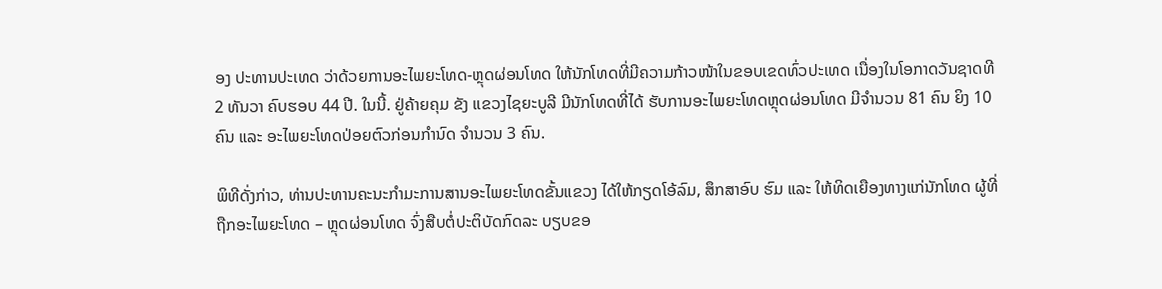ອງ ປະທານປະເທດ ວ່າດ້ວຍການອະໄພຍະໂທດ-ຫຼຸດຜ່ອນໂທດ ໃຫ້ນັກໂທດທີ່ມີຄວາມກ້າວໜ້າໃນຂອບເຂດທົ່ວປະເທດ ເນື່ອງໃນໂອກາດວັນຊາດທີ 2 ທັນວາ ຄົບຮອບ 44 ປີ. ໃນນີ້. ຢູ່ຄ້າຍຄຸມ ຂັງ ແຂວງໄຊຍະບູລີ ມີນັກໂທດທີ່ໄດ້ ຮັບການອະໄພຍະໂທດຫຼຸດຜ່ອນໂທດ ມີຈໍານວນ 81 ຄົນ ຍິງ 10 ຄົນ ແລະ ອະໄພຍະໂທດປ່ອຍຕົວກ່ອນກໍານົດ ຈໍານວນ 3 ຄົນ.

ພິທີດັ່ງກ່າວ, ທ່ານປະທານຄະນະກໍາມະການສານອະໄພຍະໂທດຂັ້ນແຂວງ ໄດ້ໃຫ້ກຽດໂອ້ລົມ, ສຶກສາອົບ ຮົມ ແລະ ໃຫ້ທິດເຍືອງທາງແກ່ນັກໂທດ ຜູ້ທີ່ຖືກອະໄພຍະໂທດ – ຫຼຸດຜ່ອນໂທດ ຈົ່ງສືບຕໍ່ປະຕິບັດກົດລະ ບຽບຂອ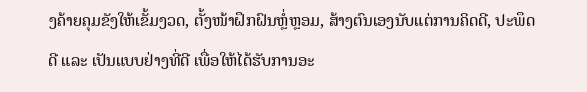ງຄ້າຍຄຸມຂັງໃຫ້ເຂັ້ມງວດ, ຕັ້ງໜ້າຝຶກຝົນຫຼໍ່ຫຼອມ, ສ້າງຕົນເອງນັບແຕ່ການຄິດດີ, ປະພຶດດີ ແລະ ເປັນແບບຢ່າງທີ່ດີ ເພື່ອໃຫ້ໄດ້ຮັບການອະ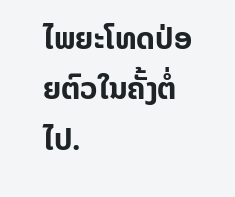ໄພຍະໂທດປ່ອຍຕົວໃນຄັ້ງຕໍ່ໄປ.